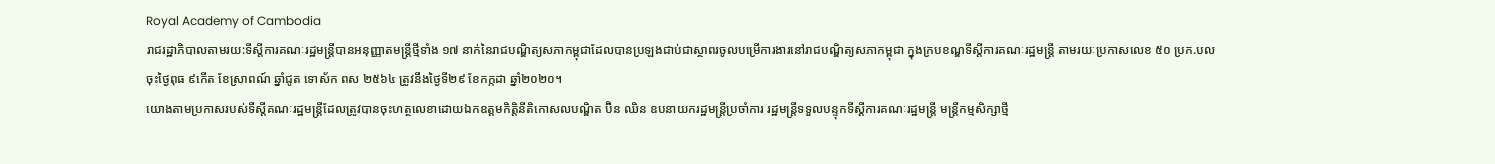Royal Academy of Cambodia
រាជរដ្ឋាភិបាលតាមរយ:ទីស្តីការគណៈរដ្ឋមន្ត្រីបានអនុញ្ញាតមន្ត្រីថ្មីទាំង ១៧ នាក់នៃរាជបណ្ឌិត្យសភាកម្ពុជាដែលបានប្រឡងជាប់ជាស្ថាពរចូលបម្រើការងារនៅរាជបណ្ឌិត្យសភាកម្ពុជា ក្នុងក្របខណ្ឌទីស្ដីការគណៈរដ្ឋមន្ត្រី តាមរយៈប្រកាសលេខ ៥០ ប្រក.បល ចុះថ្ងៃពុធ ៩កើត ខែស្រាពណ៍ ឆ្នាំជូត ទោស័ក ពស ២៥៦៤ ត្រូវនឹងថ្ងៃទី២៩ ខែកក្កដា ឆ្នាំ២០២០។
យោងតាមប្រកាសរបស់ទីស្តីគណៈរដ្ឋមន្ត្រីដែលត្រូវបានចុះហត្ថលេខាដោយឯកឧត្តមកិត្តិនីតិកោសលបណ្ឌិត ប៊ិន ឈិន ឧបនាយករដ្ឋមន្ត្រីប្រចាំការ រដ្ឋមន្ត្រីទទួលបន្ទុកទីស្ដីការគណៈរដ្ឋមន្ត្រី មន្ត្រីកម្មសិក្សាថ្មី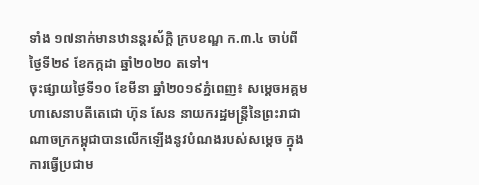ទាំង ១៧នាក់មានឋានន្តរស័ក្តិ ក្របខណ្ឌ ក.៣.៤ ចាប់ពីថ្ងៃទី២៩ ខែកក្កដា ឆ្នាំ២០២០ តទៅ។
ចុះផ្សាយថ្ងៃទី១០ ខែមីនា ឆ្នាំ២០១៩ភ្នំពេញ៖ សម្ដេចអគ្គមហាសេនាបតីតេជោ ហ៊ុន សែន នាយករដ្ឋមន្ត្រីនៃព្រះរាជាណាចក្រកម្ពុជាបានលើកឡើងនូវបំណងរបស់សម្ដេច ក្នុងការធ្វើប្រជាម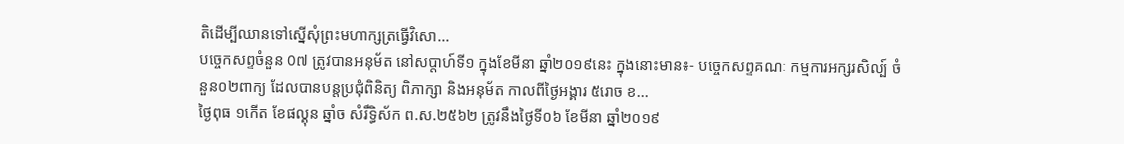តិដើម្បីឈានទៅស្នើសុំព្រះមហាក្សត្រធ្វើវិសោ...
បច្ចេកសព្ទចំនួន 0៧ ត្រូវបានអនុម័ត នៅសប្តាហ៍ទី១ ក្នុងខែមីនា ឆ្នាំ២០១៩នេះ ក្នុងនោះមាន៖- បច្ចេកសព្ទគណៈ កម្មការអក្សរសិល្ប៍ ចំនួន០២ពាក្យ ដែលបានបន្តប្រជុំពិនិត្យ ពិភាក្សា និងអនុម័ត កាលពីថ្ងៃអង្គារ ៥រោច ខ...
ថ្ងៃពុធ ១កេីត ខែផល្គុន ឆ្នាំច សំរឹទ្ធិស័ក ព.ស.២៥៦២ ត្រូវនឹងថ្ងៃទី០៦ ខែមីនា ឆ្នាំ២០១៩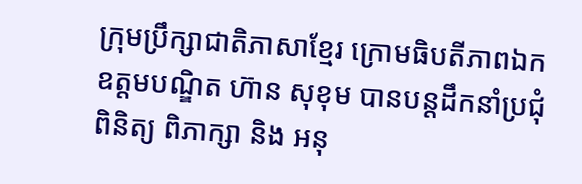ក្រុមប្រឹក្សាជាតិភាសាខ្មែរ ក្រោមធិបតីភាពឯកឧត្តមបណ្ឌិត ហ៊ាន សុខុម បានបន្តដឹកនាំប្រជុំពិនិត្យ ពិភាក្សា និង អនុ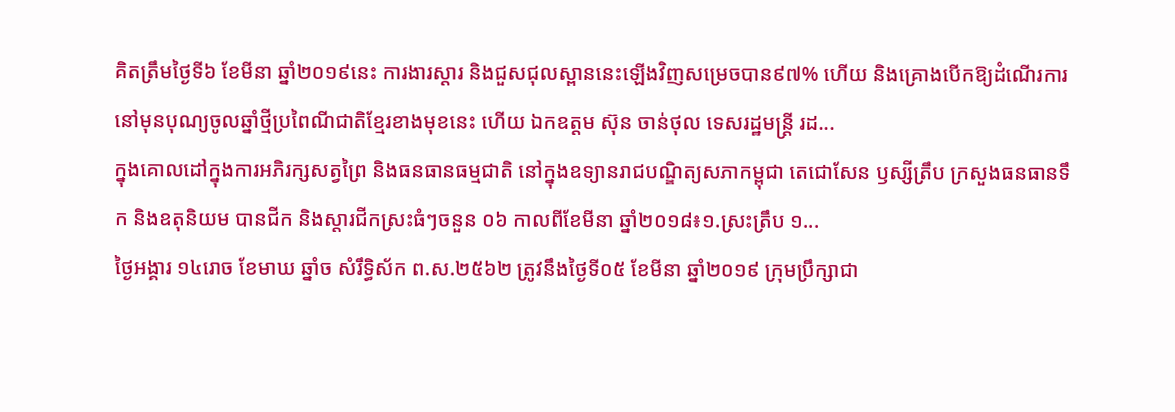គិតត្រឹមថ្ងៃទី៦ ខែមីនា ឆ្នាំ២០១៩នេះ ការងារស្តារ និងជួសជុលស្ពាននេះឡើងវិញសម្រេចបាន៩៧% ហើយ និងគ្រោងបើកឱ្យដំណើរការនៅមុនបុណ្យចូលឆ្នាំថ្មីប្រពៃណីជាតិខ្មែរខាងមុខនេះ ហើយ ឯកឧត្តម ស៊ុន ចាន់ថុល ទេសរដ្ឋមន្រ្តី រដ...
ក្នុងគោលដៅក្នុងការអភិរក្សសត្វព្រៃ និងធនធានធម្មជាតិ នៅក្នុងឧទ្យានរាជបណ្ឌិត្យសភាកម្ពុជា តេជោសែន ឫស្សីត្រឹប ក្រសួងធនធានទឹក និងឧតុនិយម បានជីក និងស្តារជីកស្រះធំៗចនួន ០៦ កាលពីខែមីនា ឆ្នាំ២០១៨៖១.ស្រះត្រឹប ១...
ថ្ងៃអង្គារ ១៤រោច ខែមាឃ ឆ្នាំច សំរឹទ្ធិស័ក ព.ស.២៥៦២ ត្រូវនឹងថ្ងៃទី០៥ ខែមីនា ឆ្នាំ២០១៩ ក្រុមប្រឹក្សាជា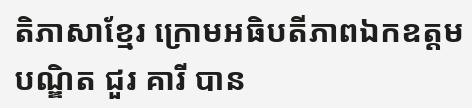តិភាសាខ្មែរ ក្រោមអធិបតីភាពឯកឧត្តមបណ្ឌិត ជួរ គារី បាន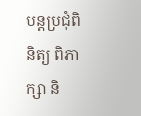បន្តប្រជុំពិនិត្យ ពិភាក្សា និ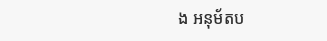ង អនុម័តប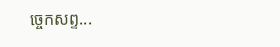ច្ចេកសព្ទ...